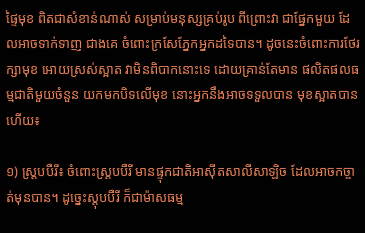ផ្ទៃមុខ ពិតជាសំខាន់ណាស់ សម្រាប់មនុស្សគ្រប់រូប ពីព្រោះវា ជាផ្នែកមួយ ដែលអាចទាក់ទាញ ជាងគេ ចំពោះក្រសែភ្នែកអ្នកដទៃបាន។ ដូចនេះចំពោះការថែរក្សាមុខ អោយស្រស់ស្អាត វាមិនពិបាកនោះទេ ដោយគ្រាន់តែមាន ផលិតផលធម្មជាតិមួយចំនួន យកមកបិទលើមុខ នោះអ្នកនឹងអាចទទួលបាន មុខស្អាតបានហើយ៖

១) ស្ត្របបឺរី៖ ចំពោះស្ត្របបឺរី មានផ្ទុកជាតិអាស៊ីតសាលីសាឡិច ដែលអាចកច្ចាត់មុនបាន។ ដូច្នេះស្តុបបឺរី ក៏ជាម៉ាសធម្ម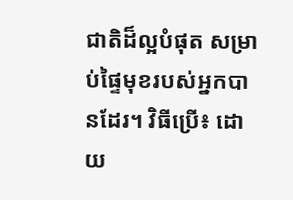ជាតិដ៏ល្អបំផុត សម្រាប់ផ្ទៃមុខរបស់អ្នកបានដែរ។ វិធីប្រើ៖ ដោយ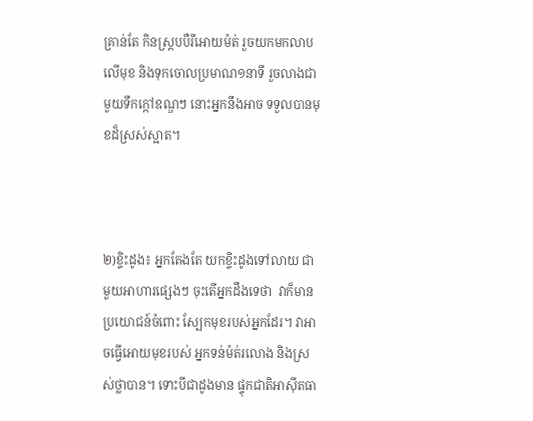គ្រាន់តែ កិនស្ត្របបឺរីអោយម៉ត់ រួចយកមកលាបលើមុខ និងទុកចោលប្រមាណ១នាទី រួចលាងជាមួយទឹកក្កៅឧណ្ឌៗ នោះអ្នកនឹងអាច ទទួលបានមុខដ៏ស្រស់ស្អាត។



២)ខ្ទិះដូង៖ អ្នកតែងតែ យកខ្ទិះដូងទៅលាយ ជាមួយអាហារផ្សេងៗ ចុះតើអ្នកដឹងទេថា  វាក៏មានប្រយោជន៍ចំពោះ ស្បែកមុខរបស់អ្នកដែរ។ វាអាចធ្វើអោយមុខរបស់ អ្នកទន់ម៉ត់រលោង និងស្រស់ថ្លាបាន។ ទោះបីជាដូងមាន ផ្ទុកជាតិអាស៊ីតធា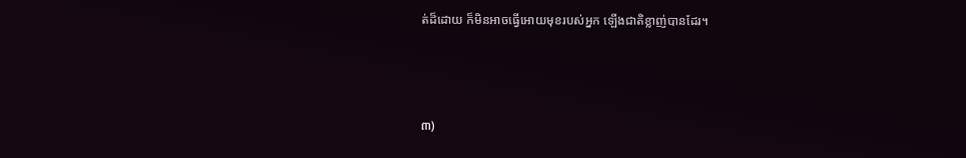ត់ដ៏ដោយ ក៏មិនអាចធ្វើអោយមុខរបស់អ្នក ឡើងជាតិខ្លាញ់បានដែរ។



៣)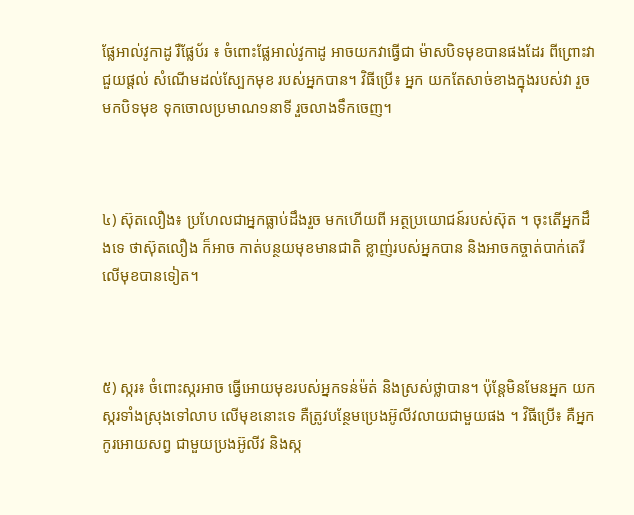ផ្លែអាល់វូកាដូ រឺផ្លែប័រ ៖ ចំពោះផ្លែអាល់វូកាដូ អាចយកវាធ្វើជា ម៉ាសបិទមុខបានផងដែរ ពីព្រោះវាជួយផ្តល់ សំណើមដល់ស្បែកមុខ របស់អ្នកបាន។ វិធីប្រើ៖ អ្នក យកតែសាច់ខាងក្នុងរបស់វា រួចមកបិទមុខ ទុកចោលប្រមាណ១នាទី រួចលាងទឹកចេញ។



៤) ស៊ុតលឿង៖ ប្រហែលជាអ្នកធ្លាប់ដឹងរួច មកហើយពី អត្ថប្រយោជន៍របស់ស៊ុត ។ ចុះតើអ្នកដឹងទេ ថាស៊ុតលឿង ក៏អាច កាត់បន្ថយមុខមានជាតិ ខ្លាញ់របស់អ្នកបាន និងអាចកច្ចាត់បាក់តេរី លើមុខបានទៀត។



៥) ស្ករ៖ ចំពោះស្ករអាច ធ្វើអោយមុខរបស់អ្នកទន់ម៉ត់ និងស្រស់ថ្លាបាន។ ប៉ុន្តែមិនមែនអ្នក យកស្ករទាំងស្រុងទៅលាប លើមុខនោះទេ គឺត្រូវបន្ថែមប្រេងអ៊ូលីវលាយជាមួយផង ។ វិធីប្រើ៖ គឺអ្នកកូរអោយសព្វ ជាមួយប្រងអ៊ូលីវ និងស្ក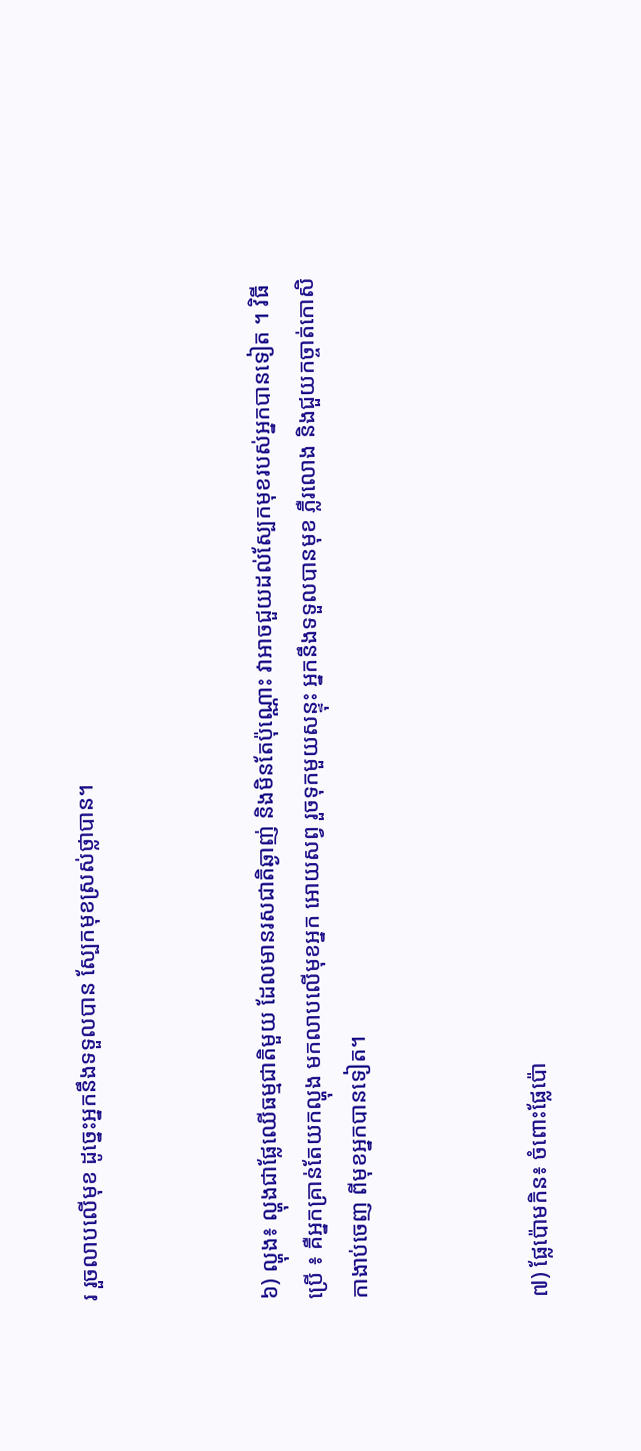រ រួចលាបលើមុខ ដូច្នេះអ្នកនឹងទទួលបាន ស្បែកមុខស្រស់ថ្លាបាន។



៦) ល្ហុង៖ ល្ហុងជាផ្លែឈើធម្មជាតិមួយ ដែលមានរសជាតិឆ្ងាញ់ និងមិនតែប៉ុណ្ណោះ វាអាចជួយដល់ស្បែកមុខរបស់អ្នកបានទៀត ។ វិធីប្រើ ៖ គឺអ្នកគ្រាន់តែយកល្ហុង មកលាបលើមុខអ្នក អោយសព្វ រួចទុកមួយសន្ទុះ អ្នកនឹងទទួលបានមុខ ភ្លឺរលោង និងជួយកច្ចាត់កោសិកាងាប់ចេញ ពីមុខអ្នកបានទៀត។



៧) ផ្លែប៉ោមកិន៖ ចំពោះផ្លែប៉ោ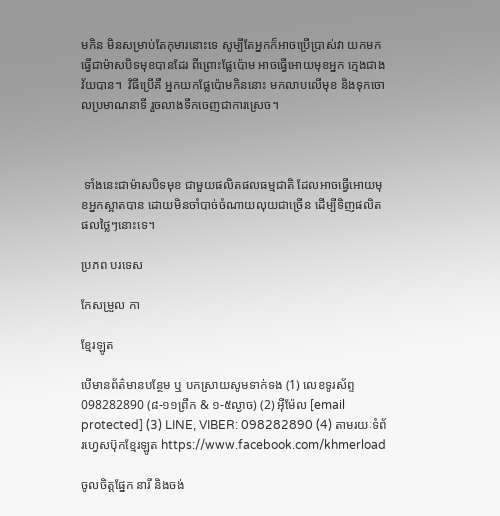មកិន មិនសម្រាប់តែកុមារនោះទេ សូម្បីតែអ្នកក៏អាចប្រើប្រាស់វា យកមកធ្វើជាម៉ាសបិទមុខបានដែរ ពីព្រោះផ្លែប៉ោម អាចធ្វើអោយមុខអ្នក ក្មេងជាងវ័យបាន។  វិធីប្រើគឺ អ្នកយកផ្លែប៉ោមកិននោះ មកលាបលើមុខ និងទុកចោលប្រមាណនាទី រួចលាងទឹកចេញជាការស្រេច។



 ទាំងនេះជាម៉ាសបិទមុខ ជាមួយផលិតផលធម្មជាតិ ដែលអាចធ្វើអោយមុខអ្នកស្អាតបាន ដោយមិនចាំបាច់ចំណាយលុយជាច្រើន ដើម្បីទិញផលិតផលថ្លៃៗនោះទេ។

ប្រភព បរទេស

កែសម្រួល កា

ខ្មែរឡូត

បើមានព័ត៌មានបន្ថែម ឬ បកស្រាយសូមទាក់ទង (1) លេខទូរស័ព្ទ 098282890 (៨-១១ព្រឹក & ១-៥ល្ងាច) (2) អ៊ីម៉ែល [email protected] (3) LINE, VIBER: 098282890 (4) តាមរយៈទំព័រហ្វេសប៊ុកខ្មែរឡូត https://www.facebook.com/khmerload

ចូលចិត្តផ្នែក នារី និងចង់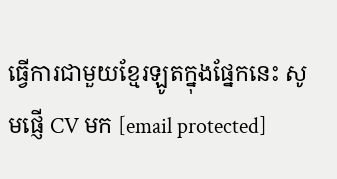ធ្វើការជាមួយខ្មែរឡូតក្នុងផ្នែកនេះ សូមផ្ញើ CV មក [email protected]